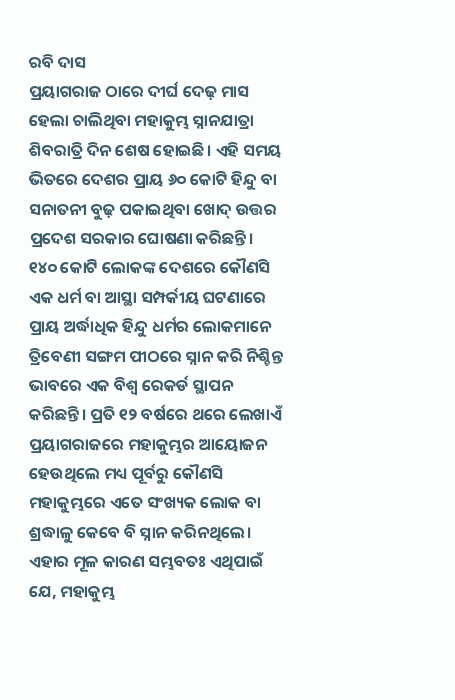ରବି ଦାସ
ପ୍ରୟାଗରାଜ ଠାରେ ଦୀର୍ଘ ଦେଢ଼ ମାସ ହେଲା ଚାଲିଥିବା ମହାକୁମ୍ଭ ସ୍ନାନଯାତ୍ରା ଶିବରାତ୍ରି ଦିନ ଶେଷ ହୋଇଛି। ଏହି ସମୟ ଭିତରେ ଦେଶର ପ୍ରାୟ ୬୦ କୋଟି ହିନ୍ଦୁ ବା ସନାତନୀ ବୁଢ଼ ପକାଇଥିବା ଖୋଦ୍ ଉତ୍ତର ପ୍ରଦେଶ ସରକାର ଘୋଷଣା କରିଛନ୍ତି। ୧୪୦ କୋଟି ଲୋକଙ୍କ ଦେଶରେ କୌଣସି ଏକ ଧର୍ମ ବା ଆସ୍ଥା ସମ୍ପର୍କୀୟ ଘଟଣାରେ ପ୍ରାୟ ଅର୍ଦ୍ଧାଧିକ ହିନ୍ଦୁ ଧର୍ମର ଲୋକମାନେ ତ୍ରିବେଣୀ ସଙ୍ଗମ ପୀଠରେ ସ୍ନାନ କରି ନିଶ୍ଚିନ୍ତ ଭାବରେ ଏକ ବିଶ୍ୱ ରେକର୍ଡ ସ୍ଥାପନ କରିଛନ୍ତି। ପ୍ରତି ୧୨ ବର୍ଷରେ ଥରେ ଲେଖାଏଁ ପ୍ରୟାଗରାଜରେ ମହାକୁମ୍ଭର ଆୟୋଜନ ହେଉଥିଲେ ମଧ୍ୟ ପୂର୍ବରୁ କୌଣସି ମହାକୁମ୍ଭରେ ଏତେ ସଂଖ୍ୟକ ଲୋକ ବା ଶ୍ରଦ୍ଧାଳୁ କେବେ ବି ସ୍ନାନ କରିନଥିଲେ। ଏହାର ମୂଳ କାରଣ ସମ୍ଭବତଃ ଏଥିପାଇଁ ଯେ, ମହାକୁମ୍ଭ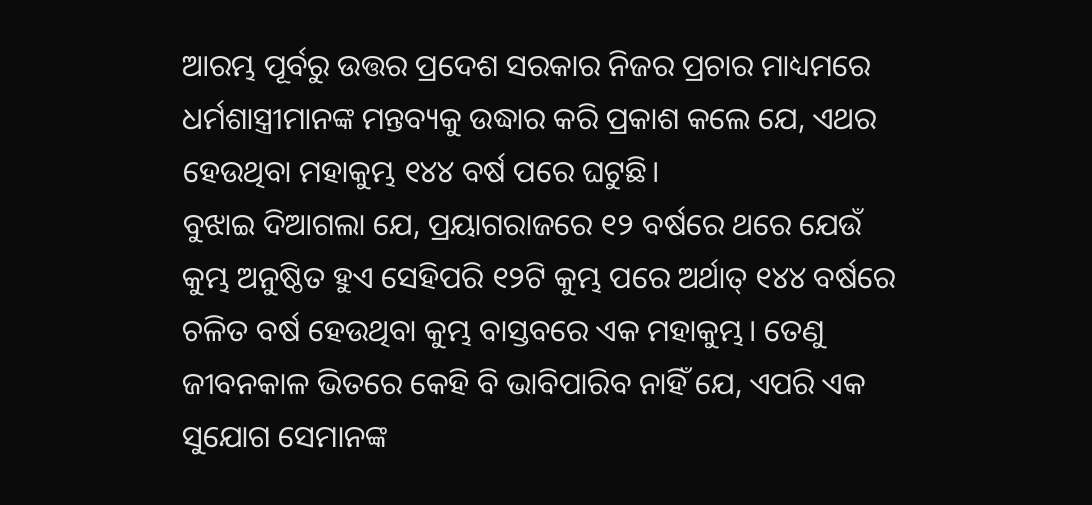ଆରମ୍ଭ ପୂର୍ବରୁ ଉତ୍ତର ପ୍ରଦେଶ ସରକାର ନିଜର ପ୍ରଚାର ମାଧ୍ୟମରେ ଧର୍ମଶାସ୍ତ୍ରୀମାନଙ୍କ ମନ୍ତବ୍ୟକୁ ଉଦ୍ଧାର କରି ପ୍ରକାଶ କଲେ ଯେ, ଏଥର ହେଉଥିବା ମହାକୁମ୍ଭ ୧୪୪ ବର୍ଷ ପରେ ଘଟୁଛି।
ବୁଝାଇ ଦିଆଗଲା ଯେ, ପ୍ରୟାଗରାଜରେ ୧୨ ବର୍ଷରେ ଥରେ ଯେଉଁ କୁମ୍ଭ ଅନୁଷ୍ଠିତ ହୁଏ ସେହିପରି ୧୨ଟି କୁମ୍ଭ ପରେ ଅର୍ଥାତ୍ ୧୪୪ ବର୍ଷରେ ଚଳିତ ବର୍ଷ ହେଉଥିବା କୁମ୍ଭ ବାସ୍ତବରେ ଏକ ମହାକୁମ୍ଭ। ତେଣୁ ଜୀବନକାଳ ଭିତରେ କେହି ବି ଭାବିପାରିବ ନାହିଁ ଯେ, ଏପରି ଏକ ସୁଯୋଗ ସେମାନଙ୍କ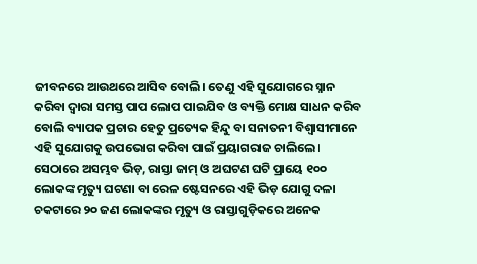ଜୀବନରେ ଆଉଥରେ ଆସିବ ବୋଲି। ତେଣୁ ଏହି ସୁଯୋଗରେ ସ୍ନାନ କରିବା ଦ୍ୱାରା ସମସ୍ତ ପାପ ଲୋପ ପାଇଯିବ ଓ ବ୍ୟକ୍ତି ମୋକ୍ଷ ସାଧନ କରିବ ବୋଲି ବ୍ୟାପକ ପ୍ରଚାର ହେତୁ ପ୍ରତ୍ୟେକ ହିନ୍ଦୁ ବା ସନାତନୀ ବିଶ୍ୱାସୀମାନେ ଏହି ସୁଯୋଗକୁ ଉପଭୋଗ କରିବା ପାଇଁ ପ୍ରୟାଗରାଜ ଚାଲିଲେ। ସେଠାରେ ଅସମ୍ଭବ ଭିଡ଼, ରାସ୍ତା ଜାମ୍ ଓ ଅଘଟଣ ଘଟି ପ୍ରାୟେ ୧୦୦ ଲୋକଙ୍କ ମୃତ୍ୟୁ ଘଟଣା ବା ରେଳ ଷ୍ଟେସନରେ ଏହି ଭିଡ଼ ଯୋଗୁ ଦଳା ଚକଟାରେ ୨୦ ଜଣ ଲୋକଙ୍କର ମୃତ୍ୟୁ ଓ ରାସ୍ତାଗୁଡ଼ିକରେ ଅନେକ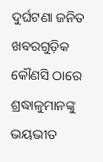ଦୁର୍ଘଟଣା ଜନିତ ଖବରଗୁଡ଼ିକ କୌଣସି ଠାରେ ଶ୍ରଦ୍ଧାଳୁମାନଙ୍କୁ ଭୟଭୀତ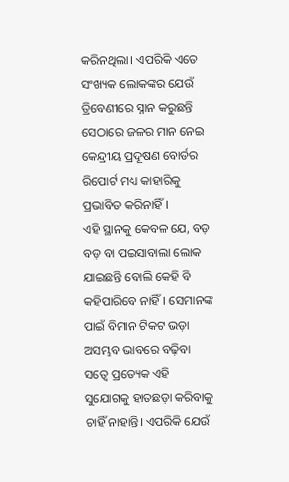କରିନଥିଲା। ଏପରିକି ଏତେ ସଂଖ୍ୟକ ଲୋକଙ୍କର ଯେଉଁ ତ୍ରିବେଣୀରେ ସ୍ନାନ କରୁଛନ୍ତି ସେଠାରେ ଜଳର ମାନ ନେଇ କେନ୍ଦ୍ରୀୟ ପ୍ରଦୂଷଣ ବୋର୍ଡର ରିପୋର୍ଟ ମଧ୍ୟ କାହାରିକୁ ପ୍ରଭାବିତ କରିନାହିଁ।
ଏହି ସ୍ଥାନକୁ କେବଳ ଯେ, ବଡ଼ ବଡ଼ ବା ପଇସାବାଲା ଲୋକ ଯାଇଛନ୍ତି ବୋଲି କେହି ବି କହିପାରିବେ ନାହିଁ। ସେମାନଙ୍କ ପାଇଁ ବିମାନ ଟିକଟ ଭଡ଼ା ଅସମ୍ଭବ ଭାବରେ ବଢ଼ିବା ସତ୍ୱେ ପ୍ରତ୍ୟେକ ଏହି ସୁଯୋଗକୁ ହାତଛଡ଼ା କରିବାକୁ ଚାହିଁ ନାହାନ୍ତି। ଏପରିକି ଯେଉଁ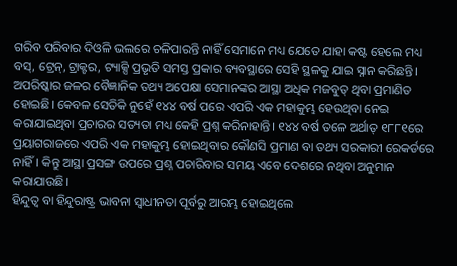ଗରିବ ପରିବାର ଦିଓଳି ଭଲରେ ଚଳିପାରନ୍ତି ନାହିଁ ସେମାନେ ମଧ୍ୟ ଯେତେ ଯାହା କଷ୍ଟ ହେଲେ ମଧ୍ୟ ବସ୍, ଟ୍ରେନ୍, ଟ୍ରାକ୍ଟର, ଟ୍ୟାକ୍ସି ପ୍ରଭୃତି ସମସ୍ତ ପ୍ରକାର ବ୍ୟବସ୍ଥାରେ ସେହି ସ୍ଥଳକୁ ଯାଇ ସ୍ନାନ କରିଛନ୍ତି। ଅପରିଷ୍କାର ଜଳର ବୈଜ୍ଞାନିକ ତଥ୍ୟ ଅପେକ୍ଷା ସେମାନଙ୍କର ଆସ୍ଥା ଅଧିକ ମଜବୁତ୍ ଥିବା ପ୍ରମାଣିତ ହୋଇଛି। କେବଳ ସେତିକି ନୁହେଁ ୧୪୪ ବର୍ଷ ପରେ ଏପରି ଏକ ମହାକୁମ୍ଭ ହେଉଥିବା ନେଇ କରାଯାଇଥିବା ପ୍ରଚାରର ସତ୍ୟତା ମଧ୍ୟ କେହି ପ୍ରଶ୍ନ କରିନାହାନ୍ତି। ୧୪୪ ବର୍ଷ ତଳେ ଅର୍ଥାତ୍ ୧୮୮୧ରେ ପ୍ରୟାଗରାଜରେ ଏପରି ଏକ ମହାକୁମ୍ଭ ହୋଇଥିବାର କୌଣସି ପ୍ରମାଣ ବା ତଥ୍ୟ ସରକାରୀ ରେକର୍ଡରେ ନାହିଁ। କିନ୍ତୁ ଆସ୍ଥା ପ୍ରସଙ୍ଗ ଉପରେ ପ୍ରଶ୍ନ ପଚାରିବାର ସମୟ ଏବେ ଦେଶରେ ନଥିବା ଅନୁମାନ କରାଯାଉଛି।
ହିନ୍ଦୁତ୍ୱ ବା ହିନ୍ଦୁରାଷ୍ଟ୍ର ଭାବନା ସ୍ୱାଧୀନତା ପୂର୍ବରୁ ଆରମ୍ଭ ହୋଇଥିଲେ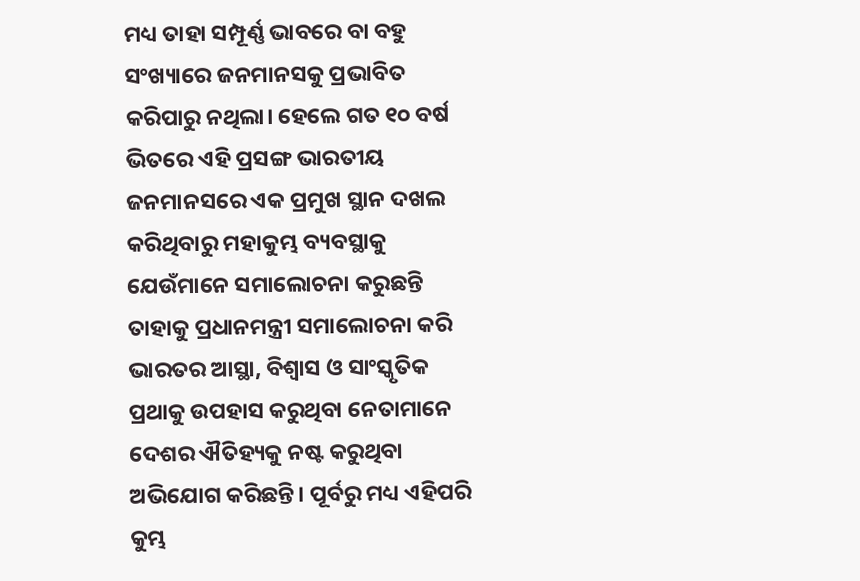ମଧ୍ୟ ତାହା ସମ୍ପୂର୍ଣ୍ଣ ଭାବରେ ବା ବହୁ ସଂଖ୍ୟାରେ ଜନମାନସକୁ ପ୍ରଭାବିତ କରିପାରୁ ନଥିଲା। ହେଲେ ଗତ ୧୦ ବର୍ଷ ଭିତରେ ଏହି ପ୍ରସଙ୍ଗ ଭାରତୀୟ ଜନମାନସରେ ଏକ ପ୍ରମୁଖ ସ୍ଥାନ ଦଖଲ କରିଥିବାରୁ ମହାକୁମ୍ଭ ବ୍ୟବସ୍ଥାକୁ ଯେଉଁମାନେ ସମାଲୋଚନା କରୁଛନ୍ତି ତାହାକୁ ପ୍ରଧାନମନ୍ତ୍ରୀ ସମାଲୋଚନା କରି ଭାରତର ଆସ୍ଥା, ବିଶ୍ୱାସ ଓ ସାଂସ୍କୃତିକ ପ୍ରଥାକୁ ଉପହାସ କରୁଥିବା ନେତାମାନେ ଦେଶର ଐତିହ୍ୟକୁ ନଷ୍ଟ କରୁଥିବା ଅଭିଯୋଗ କରିଛନ୍ତି। ପୂର୍ବରୁ ମଧ୍ୟ ଏହିପରି କୁମ୍ଭ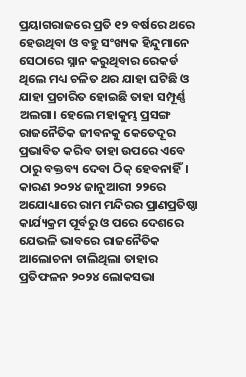ପ୍ରୟାଗରାଜରେ ପ୍ରତି ୧୨ ବର୍ଷରେ ଥରେ ହେଉଥିବା ଓ ବହୁ ସଂଖ୍ୟକ ହିନ୍ଦୁମାନେ ସେଠାରେ ସ୍ନାନ କରୁଥିବାର ରେକର୍ଡ ଥିଲେ ମଧ୍ୟ ଚଳିତ ଥର ଯାହା ଘଟିଛି ଓ ଯାହା ପ୍ରଚାରିତ ହୋଇଛି ତାହା ସମ୍ପୂର୍ଣ୍ଣ ଅଲଗା। ହେଲେ ମହାକୁମ୍ଭ ପ୍ରସଙ୍ଗ ରାଜନୈତିକ ଜୀବନକୁ କେତେଦୂର ପ୍ରଭାବିତ କରିବ ତାହା ଉପରେ ଏବେ ଠାରୁ ବକ୍ତବ୍ୟ ଦେବା ଠିକ୍ ହେବନାହିଁ। କାରଣ ୨୦୨୪ ଜାନୁଆରୀ ୨୨ରେ ଅଯୋଧ୍ୟାରେ ରାମ ମନ୍ଦିରର ପ୍ରାଣପ୍ରତିଷ୍ଠା କାର୍ଯ୍ୟକ୍ରମ ପୂର୍ବରୁ ଓ ପରେ ଦେଶରେ ଯେଭଳି ଭାବରେ ରାଜନୈତିକ ଆଲୋଚନା ଚାଲିଥିଲା ତାହାର ପ୍ରତିଫଳନ ୨୦୨୪ ଲୋକସଭା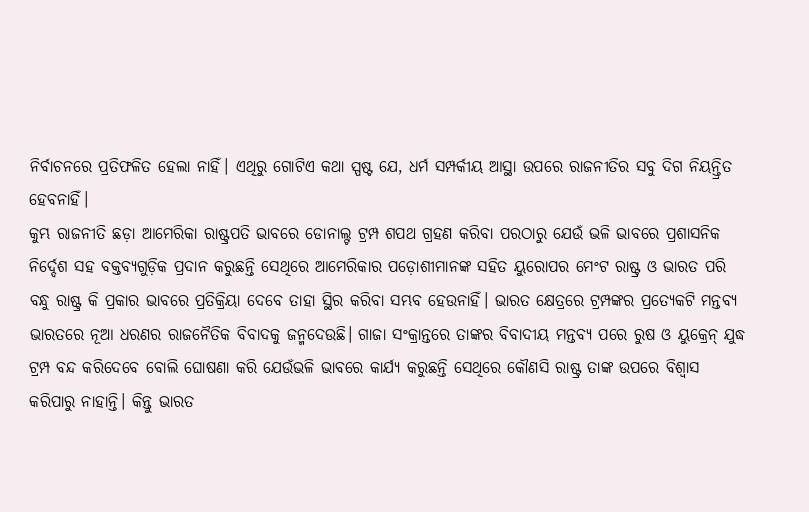ନିର୍ବାଚନରେ ପ୍ରତିଫଳିତ ହେଲା ନାହିଁ। ଏଥିରୁ ଗୋଟିଏ କଥା ସ୍ପଷ୍ଟ ଯେ, ଧର୍ମ ସମ୍ପର୍କୀୟ ଆସ୍ଥା ଉପରେ ରାଜନୀତିର ସବୁ ଦିଗ ନିୟନ୍ତ୍ରିତ ହେବନାହିଁ।
କୁମ୍ଭ ରାଜନୀତି ଛଡ଼ା ଆମେରିକା ରାଷ୍ଟ୍ରପତି ଭାବରେ ଡୋନାଲ୍ଟ ଟ୍ରମ୍ପ ଶପଥ ଗ୍ରହଣ କରିବା ପରଠାରୁ ଯେଉଁ ଭଳି ଭାବରେ ପ୍ରଶାସନିକ ନିର୍ଦ୍ଦେଶ ସହ ବକ୍ତବ୍ୟଗୁଡ଼ିକ ପ୍ରଦାନ କରୁଛନ୍ତି ସେଥିରେ ଆମେରିକାର ପଡ଼ୋଶୀମାନଙ୍କ ସହିତ ୟୁରୋପର ମେଂଟ ରାଷ୍ଟ୍ର ଓ ଭାରତ ପରି ବନ୍ଧୁ ରାଷ୍ଟ୍ର କି ପ୍ରକାର ଭାବରେ ପ୍ରତିକ୍ରିୟା ଦେବେ ତାହା ସ୍ଥିର କରିବା ସମ୍ଭବ ହେଉନାହିଁ। ଭାରତ କ୍ଷେତ୍ରରେ ଟ୍ରମ୍ପଙ୍କର ପ୍ରତ୍ୟେକଟି ମନ୍ତବ୍ୟ ଭାରତରେ ନୂଆ ଧରଣର ରାଜନୈତିକ ବିବାଦକୁ ଜନ୍ମଦେଉଛି। ଗାଜା ସଂକ୍ରାନ୍ତରେ ତାଙ୍କର ବିବାଦୀୟ ମନ୍ତବ୍ୟ ପରେ ରୁଷ ଓ ୟୁକ୍ରେନ୍ ଯୁଦ୍ଧ ଟ୍ରମ୍ପ ବନ୍ଦ କରିଦେବେ ବୋଲି ଘୋଷଣା କରି ଯେଉଁଭଳି ଭାବରେ କାର୍ଯ୍ୟ କରୁଛନ୍ତି ସେଥିରେ କୌଣସି ରାଷ୍ଟ୍ର ତାଙ୍କ ଉପରେ ବିଶ୍ୱାସ କରିପାରୁ ନାହାନ୍ତି। କିନ୍ତୁ ଭାରତ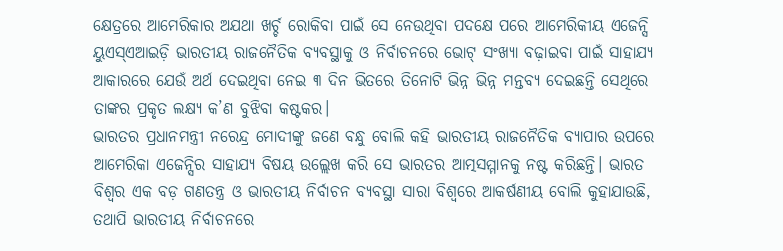କ୍ଷେତ୍ରରେ ଆମେରିକାର ଅଯଥା ଖର୍ଚ୍ଚ ରୋକିବା ପାଇଁ ସେ ନେଉଥିବା ପଦକ୍ଷେ ପରେ ଆମେରିକୀୟ ଏଜେନ୍ସି ୟୁଏସ୍ଏଆଇଡ଼ି ଭାରତୀୟ ରାଜନୈତିକ ବ୍ୟବସ୍ଥାକୁ ଓ ନିର୍ବାଚନରେ ଭୋଟ୍ ସଂଖ୍ୟା ବଢ଼ାଇବା ପାଇଁ ସାହାଯ୍ୟ ଆକାରରେ ଯେଉଁ ଅର୍ଥ ଦେଇଥିବା ନେଇ ୩ ଦିନ ଭିତରେ ତିନୋଟି ଭିନ୍ନ ଭିନ୍ନ ମନ୍ତବ୍ୟ ଦେଇଛନ୍ତି ସେଥିରେ ତାଙ୍କର ପ୍ରକୃତ ଲକ୍ଷ୍ୟ କ’ଣ ବୁଝିବା କଷ୍ଟକର।
ଭାରତର ପ୍ରଧାନମନ୍ତ୍ରୀ ନରେନ୍ଦ୍ର ମୋଦୀଙ୍କୁ ଜଣେ ବନ୍ଧୁ ବୋଲି କହି ଭାରତୀୟ ରାଜନୈତିକ ବ୍ୟାପାର ଉପରେ ଆମେରିକା ଏଜେନ୍ସିର ସାହାଯ୍ୟ ବିଷୟ ଉଲ୍ଲେଖ କରି ସେ ଭାରତର ଆତ୍ମସମ୍ମାନକୁ ନଷ୍ଟ କରିଛନ୍ତି। ଭାରତ ବିଶ୍ୱର ଏକ ବଡ଼ ଗଣତନ୍ତ୍ର ଓ ଭାରତୀୟ ନିର୍ବାଚନ ବ୍ୟବସ୍ଥା ସାରା ବିଶ୍ୱରେ ଆକର୍ଷଣୀୟ ବୋଲି କୁହାଯାଉଛି, ତଥାପି ଭାରତୀୟ ନିର୍ବାଚନରେ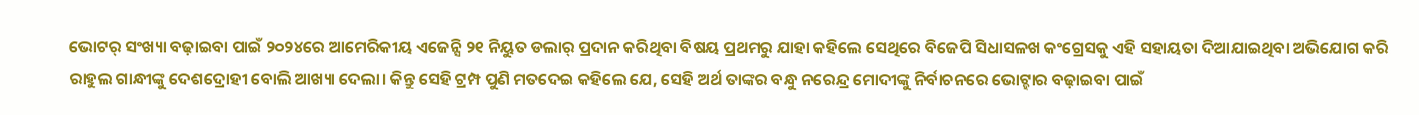ଭୋଟର୍ ସଂଖ୍ୟା ବଢ଼ାଇବା ପାଇଁ ୨୦୨୪ରେ ଆମେରିକୀୟ ଏଜେନ୍ସି ୨୧ ନିୟୁତ ଡଲାର୍ ପ୍ରଦାନ କରିଥିବା ବିଷୟ ପ୍ରଥମରୁ ଯାହା କହିଲେ ସେଥିରେ ବିଜେପି ସିଧାସଳଖ କଂଗ୍ରେସକୁ ଏହି ସହାୟତା ଦିଆଯାଇଥିବା ଅଭିଯୋଗ କରି ରାହୁଲ ଗାନ୍ଧୀଙ୍କୁ ଦେଶଦ୍ରୋହୀ ବୋଲି ଆଖ୍ୟା ଦେଲା। କିନ୍ତୁ ସେହି ଟ୍ରମ୍ପ ପୁଣି ମତଦେଇ କହିଲେ ଯେ, ସେହି ଅର୍ଥ ତାଙ୍କର ବନ୍ଧୁ ନରେନ୍ଦ୍ର ମୋଦୀଙ୍କୁ ନିର୍ବାଚନରେ ଭୋଟ୍ହାର ବଢ଼ାଇବା ପାଇଁ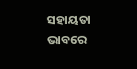ସହାୟତା ଭାବରେ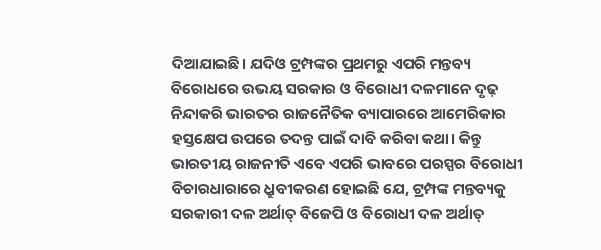ଦିଆଯାଇଛି। ଯଦିଓ ଟ୍ରମ୍ପଙ୍କର ପ୍ରଥମରୁ ଏପରି ମନ୍ତବ୍ୟ ବିରୋଧରେ ଉଭୟ ସରକାର ଓ ବିରୋଧୀ ଦଳମାନେ ଦୃଢ଼ ନିନ୍ଦାକରି ଭାରତର ରାଜନୈତିକ ବ୍ୟାପାରରେ ଆମେରିକାର ହସ୍ତକ୍ଷେପ ଉପରେ ତଦନ୍ତ ପାଇଁ ଦାବି କରିବା କଥା। କିନ୍ତୁ ଭାରତୀୟ ରାଜନୀତି ଏବେ ଏପରି ଭାବରେ ପରସ୍ପର ବିରୋଧୀ ବିଚାରଧାରାରେ ଧ୍ରୁବୀକରଣ ହୋଇଛି ଯେ, ଟ୍ରମ୍ପଙ୍କ ମନ୍ତବ୍ୟକୁ ସରକାରୀ ଦଳ ଅର୍ଥାତ୍ ବିଜେପି ଓ ବିରୋଧୀ ଦଳ ଅର୍ଥାତ୍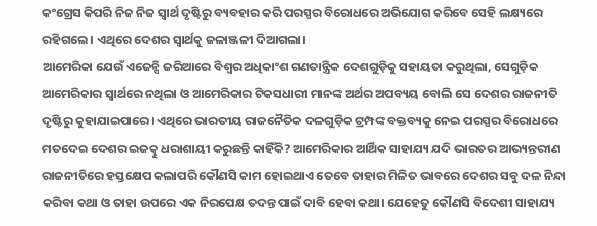କଂଗ୍ରେସ କିପରି ନିଜ ନିଜ ସ୍ୱାର୍ଥ ଦୃଷ୍ଟିରୁ ବ୍ୟବହାର କରି ପରସ୍ପର ବିରୋଧରେ ଅଭିଯୋଗ କରିବେ ସେହି ଲକ୍ଷ୍ୟରେ ରହିଗଲେ। ଏଥିରେ ଦେଶର ସ୍ୱାର୍ଥକୁ ଜଳାଞ୍ଜଳୀ ଦିଆଗଲା।
ଆମେରିକା ଯେଉଁ ଏଜେନ୍ସି ଜରିଆରେ ବିଶ୍ୱର ଅଧିକାଂଶ ଗଣତାନ୍ତ୍ରିକ ଦେଶଗୁଡ଼ିକୁ ସହାୟତା କରୁଥିଲା, ସେଗୁଡ଼ିକ ଆମେରିକାର ସ୍ୱାର୍ଥରେ ନଥିଲା ଓ ଆମେରିକାର ଟିକସଧାରୀ ମାନଙ୍କ ଅର୍ଥର ଅପବ୍ୟୟ ବୋଲି ସେ ଦେଶର ରାଜନୀତି ଦୃଷ୍ଟିରୁ କୁହାଯାଇପାରେ। ଏଥିରେ ଭାରତୀୟ ରାଜନୈତିକ ଦଳଗୁଡ଼ିକ ଟ୍ରମ୍ପଙ୍କ ବକ୍ତବ୍ୟକୁ ନେଇ ପରସ୍ପର ବିରୋଧରେ ମତଦେଇ ଦେଶର ଇଜତ୍କୁ ଧରାଶାୟୀ କରୁଛନ୍ତି କାହିଁକି? ଆମେରିକାର ଆର୍ଥିକ ସାହାଯ୍ୟ ଯଦି ଭାରତର ଆଭ୍ୟନ୍ତରୀଣ ରାଜନୀତିରେ ହସ୍ତକ୍ଷେପ କଲାପରି କୌଣସି କାମ ହୋଇଥାଏ ତେବେ ତାହାର ମିଳିତ ଭାବରେ ଦେଶର ସବୁ ଦଳ ନିନ୍ଦା କରିବା କଥା ଓ ତାହା ଉପରେ ଏକ ନିରପେକ୍ଷ ତଦନ୍ତ ପାଇଁ ଦାବି ହେବା କଥା। ଯେହେତୁ କୌଣସି ବିଦେଶୀ ସାହାଯ୍ୟ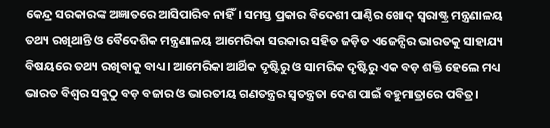କେନ୍ଦ୍ର ସରକାରଙ୍କ ଅଜ୍ଞାତରେ ଆସିପାରିବ ନାହିଁ। ସମସ୍ତ ପ୍ରକାର ବିଦେଶୀ ପାଣ୍ଠିର ଖୋଦ୍ ସ୍ୱରାଷ୍ଟ୍ର ମନ୍ତ୍ରଣାଳୟ ତଥ୍ୟ ରଖିଥାନ୍ତି ଓ ବୈଦେଶିକ ମନ୍ତ୍ରଣାଳୟ ଆମେରିକା ସରକାର ସହିତ ଜଡ଼ିତ ଏଜେନ୍ସିର ଭାରତକୁ ସାହାଯ୍ୟ ବିଷୟରେ ତଥ୍ୟ ରଖିବାକୁ ବାଧ୍ୟ। ଆମେରିକା ଆର୍ଥିକ ଦୃଷ୍ଟିରୁ ଓ ସାମରିକ ଦୃଷ୍ଟିରୁ ଏକ ବଡ଼ ଶକ୍ତି ହେଲେ ମଧ୍ୟ ଭାରତ ବିଶ୍ୱର ସବୁଠୁ ବଡ଼ ବଜାର ଓ ଭାରତୀୟ ଗଣତନ୍ତ୍ରର ସ୍ୱତନ୍ତ୍ରତା ଦେଶ ପାଇଁ ବହୁମାତ୍ରାରେ ପବିତ୍ର।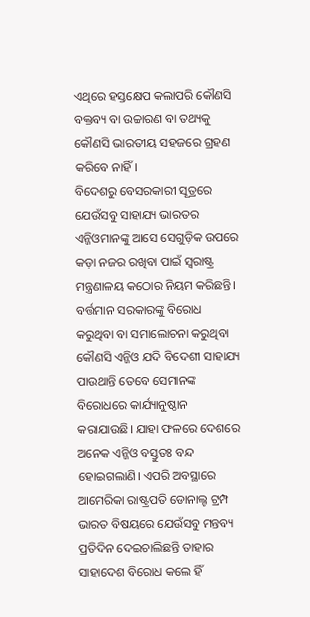ଏଥିରେ ହସ୍ତକ୍ଷେପ କଲାପରି କୌଣସି ବକ୍ତବ୍ୟ ବା ଉଚ୍ଚାରଣ ବା ତଥ୍ୟକୁ କୌଣସି ଭାରତୀୟ ସହଜରେ ଗ୍ରହଣ କରିବେ ନାହିଁ।
ବିଦେଶରୁ ବେସରକାରୀ ସୂତ୍ରରେ ଯେଉଁସବୁ ସାହାଯ୍ୟ ଭାରତର ଏନ୍ଜିଓମାନଙ୍କୁ ଆସେ ସେଗୁଡ଼ିକ ଉପରେ କଡ଼ା ନଜର ରଖିବା ପାଇଁ ସ୍ୱରାଷ୍ଟ୍ର ମନ୍ତ୍ରଣାଳୟ କଠୋର ନିୟମ କରିଛନ୍ତି। ବର୍ତ୍ତମାନ ସରକାରଙ୍କୁ ବିରୋଧ କରୁଥିବା ବା ସମାଲୋଚନା କରୁଥିବା କୌଣସି ଏନ୍ଜିଓ ଯଦି ବିଦେଶୀ ସାହାଯ୍ୟ ପାଉଥାନ୍ତି ତେବେ ସେମାନଙ୍କ ବିରୋଧରେ କାର୍ଯ୍ୟାନୁଷ୍ଠାନ କରାଯାଉଛି। ଯାହା ଫଳରେ ଦେଶରେ ଅନେକ ଏନ୍ଜିଓ ବସ୍ତୁତଃ ବନ୍ଦ ହୋଇଗଲାଣି। ଏପରି ଅବସ୍ଥାରେ ଆମେରିକା ରାଷ୍ଟ୍ରପତି ଡୋନାଲ୍ଟ ଟ୍ରମ୍ପ ଭାରତ ବିଷୟରେ ଯେଉଁସବୁ ମନ୍ତବ୍ୟ ପ୍ରତିଦିନ ଦେଇଚାଲିଛନ୍ତି ତାହାର ସାହାଦେଶ ବିରୋଧ କଲେ ହିଁ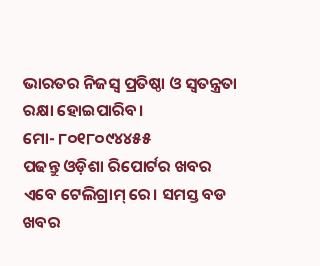ଭାରତର ନିଜସ୍ୱ ପ୍ରତିଷ୍ଠା ଓ ସ୍ୱତନ୍ତ୍ରତା ରକ୍ଷା ହୋଇପାରିବ।
ମୋ- ୮୦୧୮୦୯୪୪୫୫
ପଢନ୍ତୁ ଓଡ଼ିଶା ରିପୋର୍ଟର ଖବର ଏବେ ଟେଲିଗ୍ରାମ୍ ରେ। ସମସ୍ତ ବଡ ଖବର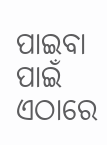ପାଇବା ପାଇଁ ଏଠାରେ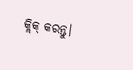କ୍ଲିକ୍ କରନ୍ତୁ।